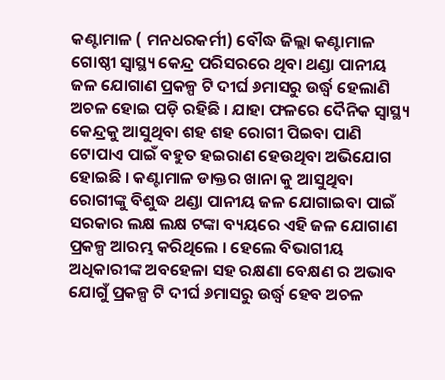କଣ୍ଟାମାଳ ( ମନଧରକର୍ମୀ) ବୌଦ୍ଧ ଜିଲ୍ଲା କଣ୍ଟାମାଳ ଗୋଷ୍ଠୀ ସ୍ବାସ୍ଥ୍ୟ କେନ୍ଦ୍ର ପରିସରରେ ଥିବା ଥଣ୍ଡା ପାନୀୟ ଜଳ ଯୋଗାଣ ପ୍ରକଳ୍ପ ଟି ଦୀର୍ଘ ୬ମାସରୁ ଉର୍ଦ୍ଧ୍ବ ହେଲାଣି ଅଚଳ ହୋଇ ପଡ଼ି ରହିଛି । ଯାହା ଫଳରେ ଦୈନିକ ସ୍ବାସ୍ଥ୍ୟ କେନ୍ଦ୍ରକୁ ଆସୁଥିବା ଶହ ଶହ ରୋଗୀ ପିଇବା ପାଣି ଟୋପାଏ ପାଇଁ ବହୁତ ହଇରାଣ ହେଉଥିବା ଅଭିଯୋଗ ହୋଇଛି । କଣ୍ଟାମାଳ ଡାକ୍ତର ଖାନା କୁ ଆସୁଥିବା ରୋଗୀଙ୍କୁ ବିଶୁଦ୍ଧ ଥଣ୍ଡା ପାନୀୟ ଜଳ ଯୋଗାଇବା ପାଇଁ ସରକାର ଲକ୍ଷ ଲକ୍ଷ ଟଙ୍କା ବ୍ୟୟରେ ଏହି ଜଳ ଯୋଗାଣ ପ୍ରକଳ୍ପ ଆରମ୍ଭ କରିଥିଲେ । ହେଲେ ବିଭାଗୀୟ ଅଧିକାରୀଙ୍କ ଅବହେଳା ସହ ରକ୍ଷଣା ବେକ୍ଷଣ ର ଅଭାବ ଯୋଗୁଁ ପ୍ରକଳ୍ପ ଟି ଦୀର୍ଘ ୬ମାସରୁ ଉର୍ଦ୍ଧ୍ବ ହେବ ଅଚଳ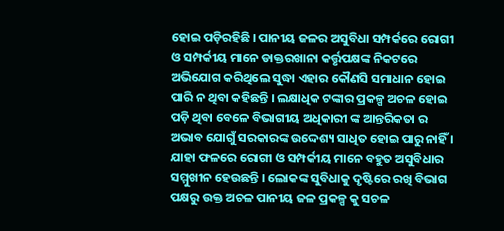ହୋଇ ପଡ଼ିରହିଛି । ପାନୀୟ ଜଳର ଅସୁବିଧା ସମ୍ପର୍କରେ ରୋଗୀ ଓ ସମ୍ପର୍କୀୟ ମାନେ ଡାକ୍ତରଖାନା କର୍ତ୍ତୃପକ୍ଷଙ୍କ ନିକଟରେ ଅଭିଯୋଗ କରିଥିଲେ ସୁଦ୍ଧା ଏହାର କୌଣସି ସମାଧାନ ହୋଇ ପାରି ନ ଥିବା କହିଛନ୍ତି । ଲକ୍ଷାଧିକ ଟଙ୍କାର ପ୍ରକଳ୍ପ ଅଚଳ ହୋଇ ପଡ଼ି ଥିବା ବେଳେ ବିଭାଗୀୟ ଅଧିକାରୀ ଙ୍କ ଆନ୍ତରିକତା ର ଅଭାବ ଯୋଗୁଁ ସରକାରଙ୍କ ଉଦ୍ଦେଶ୍ୟ ସାଧିତ ହୋଇ ପାରୁ ନାହିଁ । ଯାହା ଫଳରେ ରୋଗୀ ଓ ସମ୍ପର୍କୀୟ ମାନେ ବହୁତ ଅସୁବିଧାର ସମ୍ମୁଖୀନ ହେଉଛନ୍ତି । ଲୋକଙ୍କ ସୁବିଧାକୁ ଦୃଷ୍ଟିରେ ରଖି ବିଭାଗ ପକ୍ଷରୁ ଉକ୍ତ ଅଚଳ ପାନୀୟ ଜଳ ପ୍ରକଳ୍ପ କୁ ସଚଳ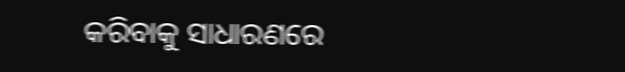କରିବାକୁ ସାଧାରଣରେ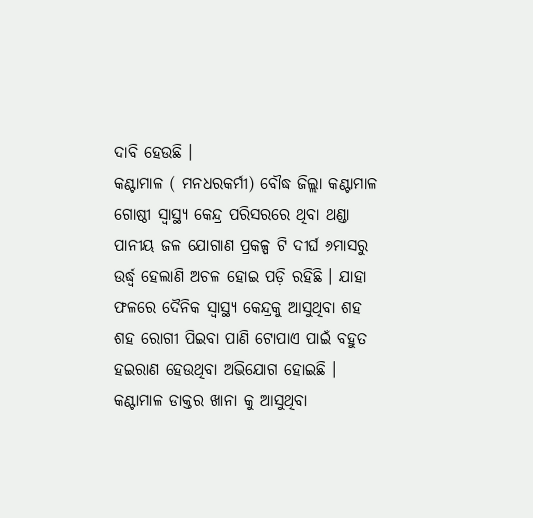ଦାବି ହେଉଛି ।
କଣ୍ଟାମାଳ ( ମନଧରକର୍ମୀ) ବୌଦ୍ଧ ଜିଲ୍ଲା କଣ୍ଟାମାଳ ଗୋଷ୍ଠୀ ସ୍ବାସ୍ଥ୍ୟ କେନ୍ଦ୍ର ପରିସରରେ ଥିବା ଥଣ୍ଡା ପାନୀୟ ଜଳ ଯୋଗାଣ ପ୍ରକଳ୍ପ ଟି ଦୀର୍ଘ ୬ମାସରୁ ଉର୍ଦ୍ଧ୍ବ ହେଲାଣି ଅଚଳ ହୋଇ ପଡ଼ି ରହିଛି । ଯାହା ଫଳରେ ଦୈନିକ ସ୍ବାସ୍ଥ୍ୟ କେନ୍ଦ୍ରକୁ ଆସୁଥିବା ଶହ ଶହ ରୋଗୀ ପିଇବା ପାଣି ଟୋପାଏ ପାଇଁ ବହୁତ ହଇରାଣ ହେଉଥିବା ଅଭିଯୋଗ ହୋଇଛି । କଣ୍ଟାମାଳ ଡାକ୍ତର ଖାନା କୁ ଆସୁଥିବା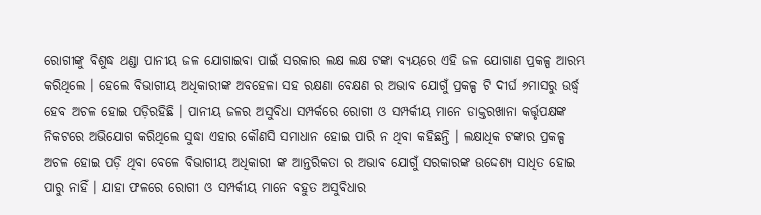ରୋଗୀଙ୍କୁ ବିଶୁଦ୍ଧ ଥଣ୍ଡା ପାନୀୟ ଜଳ ଯୋଗାଇବା ପାଇଁ ସରକାର ଲକ୍ଷ ଲକ୍ଷ ଟଙ୍କା ବ୍ୟୟରେ ଏହି ଜଳ ଯୋଗାଣ ପ୍ରକଳ୍ପ ଆରମ୍ଭ କରିଥିଲେ । ହେଲେ ବିଭାଗୀୟ ଅଧିକାରୀଙ୍କ ଅବହେଳା ସହ ରକ୍ଷଣା ବେକ୍ଷଣ ର ଅଭାବ ଯୋଗୁଁ ପ୍ରକଳ୍ପ ଟି ଦୀର୍ଘ ୬ମାସରୁ ଉର୍ଦ୍ଧ୍ବ ହେବ ଅଚଳ ହୋଇ ପଡ଼ିରହିଛି । ପାନୀୟ ଜଳର ଅସୁବିଧା ସମ୍ପର୍କରେ ରୋଗୀ ଓ ସମ୍ପର୍କୀୟ ମାନେ ଡାକ୍ତରଖାନା କର୍ତ୍ତୃପକ୍ଷଙ୍କ ନିକଟରେ ଅଭିଯୋଗ କରିଥିଲେ ସୁଦ୍ଧା ଏହାର କୌଣସି ସମାଧାନ ହୋଇ ପାରି ନ ଥିବା କହିଛନ୍ତି । ଲକ୍ଷାଧିକ ଟଙ୍କାର ପ୍ରକଳ୍ପ ଅଚଳ ହୋଇ ପଡ଼ି ଥିବା ବେଳେ ବିଭାଗୀୟ ଅଧିକାରୀ ଙ୍କ ଆନ୍ତରିକତା ର ଅଭାବ ଯୋଗୁଁ ସରକାରଙ୍କ ଉଦ୍ଦେଶ୍ୟ ସାଧିତ ହୋଇ ପାରୁ ନାହିଁ । ଯାହା ଫଳରେ ରୋଗୀ ଓ ସମ୍ପର୍କୀୟ ମାନେ ବହୁତ ଅସୁବିଧାର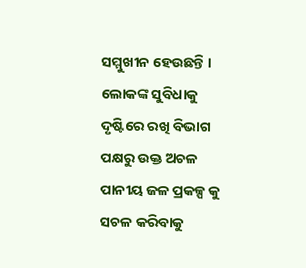ସମ୍ମୁଖୀନ ହେଉଛନ୍ତି । ଲୋକଙ୍କ ସୁବିଧାକୁ ଦୃଷ୍ଟିରେ ରଖି ବିଭାଗ ପକ୍ଷରୁ ଉକ୍ତ ଅଚଳ ପାନୀୟ ଜଳ ପ୍ରକଳ୍ପ କୁ ସଚଳ କରିବାକୁ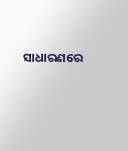ସାଧାରଣରେ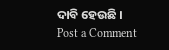ଦାବି ହେଉଛି ।
Post a Comment